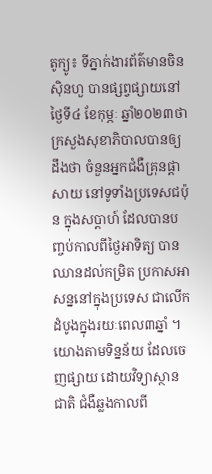តូក្យូ៖ ទីភ្នាក់ងារព័ត៌មានចិន ស៊ិនហួ បានផ្សព្វផ្សាយនៅថ្ងៃទី៤ ខែកុម្ភៈ ឆ្នាំ២០២៣ថា ក្រសួងសុខាភិបាលបានឲ្យដឹងថា ចំនួនអ្នកជំងឺគ្រុនផ្តាសាយ នៅទូទាំងប្រទេសជប៉ុន ក្នុងសប្តាហ៍ ដែលបានបញ្ចប់កាលពីថ្ងៃអាទិត្យ បានឈានដល់កម្រិត ប្រកាសអាសន្ននៅក្នុងប្រទេស ជាលើកដំបូងក្នុងរយៈពេល៣ឆ្នាំ ។ យោងតាមទិន្នន័យ ដែលចេញផ្សាយ ដោយវិទ្យាស្ថានជាតិ ជំងឺឆ្លងកាលពី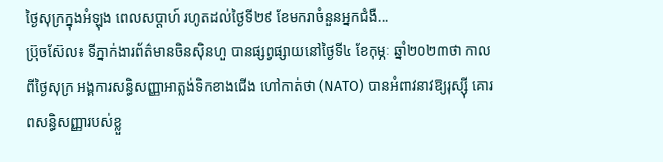ថ្ងៃសុក្រក្នុងអំឡុង ពេលសប្តាហ៍ រហូតដល់ថ្ងៃទី២៩ ខែមករាចំនួនអ្នកជំងឺ...
ប្រ៊ុចស៊ែល៖ ទីភ្នាក់ងារព័ត៌មានចិនស៊ិនហួ បានផ្សព្វផ្សាយនៅថ្ងៃទី៤ ខែកុម្ភៈ ឆ្នាំ២០២៣ថា កាលពីថ្ងៃសុក្រ អង្គការសន្ធិសញ្ញាអាត្លង់ទិកខាងជើង ហៅកាត់ថា (NATO) បានអំពាវនាវឱ្យរុស្ស៊ី គោរពសន្ធិសញ្ញារបស់ខ្លួ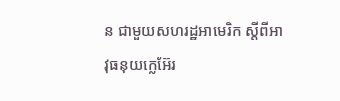ន ជាមួយសហរដ្ឋអាមេរិក ស្តីពីអាវុធនុយក្លេអ៊ែរ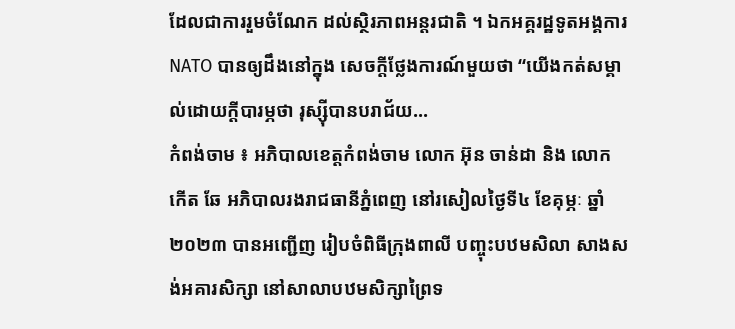ដែលជាការរួមចំណែក ដល់ស្ថិរភាពអន្តរជាតិ ។ ឯកអគ្គរដ្ឋទូតអង្គការ NATO បានឲ្យដឹងនៅក្នុង សេចក្តីថ្លែងការណ៍មួយថា “យើងកត់សម្គាល់ដោយក្តីបារម្ភថា រុស្ស៊ីបានបរាជ័យ...
កំពង់ចាម ៖ អភិបាលខេត្តកំពង់ចាម លោក អ៊ុន ចាន់ដា និង លោក កើត ឆែ អភិបាលរងរាជធានីភ្នំពេញ នៅរសៀលថ្ងៃទី៤ ខែគុម្ភៈ ឆ្នាំ២០២៣ បានអញ្ជើញ រៀបចំពិធីក្រុងពាលី បញ្ចុះបឋមសិលា សាងសង់អគារសិក្សា នៅសាលាបឋមសិក្សាព្រៃទ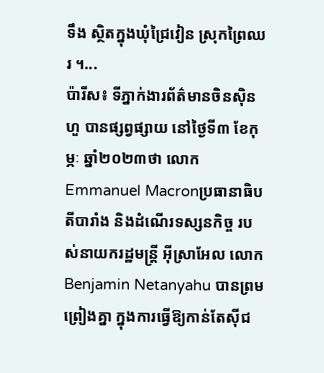ទឹង ស្ថិតក្នុងឃុំជ្រៃវៀន ស្រុកព្រៃឈរ ។...
ប៉ារីស៖ ទីភ្នាក់ងារព័ត៌មានចិនស៊ិនហួ បានផ្សព្វផ្សាយ នៅថ្ងៃទី៣ ខែកុម្ភៈ ឆ្នាំ២០២៣ថា លោក Emmanuel Macronប្រធានាធិបតីបារាំង និងដំណើរទស្សនកិច្ច របស់នាយករដ្ឋមន្ត្រី អ៊ីស្រាអែល លោក Benjamin Netanyahu បានព្រមព្រៀងគ្នា ក្នុងការធ្វើឱ្យកាន់តែស៊ីជ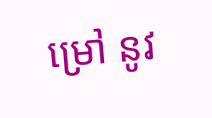ម្រៅ នូវ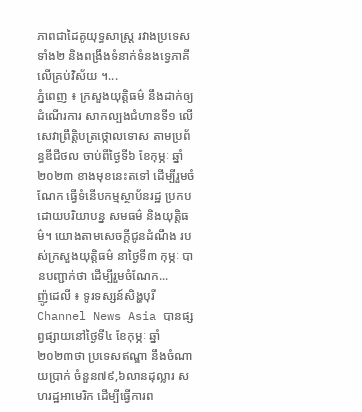ភាពជាដៃគូយុទ្ធសាស្ត្រ រវាងប្រទេសទាំង២ និងពង្រឹងទំនាក់ទំនងទ្វេភាគី លើគ្រប់វិស័យ ។...
ភ្នំពេញ ៖ ក្រសួងយុត្តិធម៌ នឹងដាក់ឲ្យដំណើរការ សាកល្បងជំហានទី១ លើសេវាព្រឹត្តិបត្រថ្កោលទោស តាមប្រព័ន្ធឌីជីថល ចាប់ពីថ្ងៃទី៦ ខែកុម្ភៈ ឆ្នាំ២០២៣ ខាងមុខនេះតទៅ ដើម្បីរួមចំណែក ធ្វើទំនើបកម្មស្ថាប័នរដ្ឋ ប្រកបដោយបរិយាបន្ន សមធម៌ និងយុត្តិធម៌។ យោងតាមសេចក្ដីជូនដំណឹង របស់ក្រសួងយុត្តិធម៌ នាថ្ងៃទី៣ កុម្ភៈ បានបញ្ជាក់ថា ដើម្បីរួមចំណែក...
ញ៉ូដេលី ៖ ទូរទស្សន៍សិង្ហបុរី Channel News Asia បានផ្សព្វផ្សាយនៅថ្ងៃទី៤ ខែកុម្ភៈ ឆ្នាំ២០២៣ថា ប្រទេសឥណ្ឌា នឹងចំណាយប្រាក់ ចំនួន៧៩,៦លានដុល្លារ សហរដ្ឋអាមេរិក ដើម្បីធ្វើការព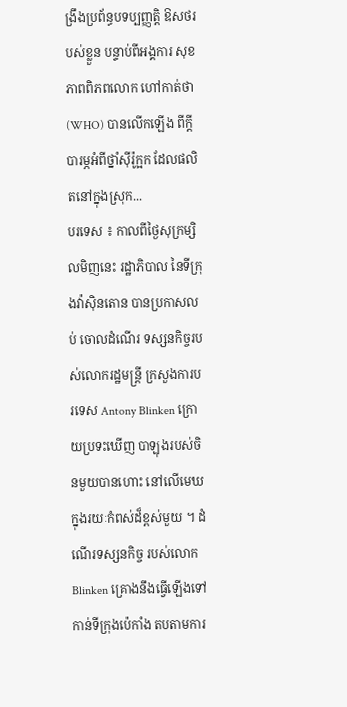ង្រឹងប្រព័ន្ធបទប្បញ្ញត្តិ ឱសថរបស់ខ្លួន បន្ទាប់ពីអង្គការ សុខភាពពិភពលោក ហៅកាត់ថា (WHO) បានលើកឡើង ពីក្តីបារម្ភអំពីថ្នាំស៊ីរ៉ូក្អក ដែលផលិតនៅក្នុងស្រុក...
បរទេស ៖ កាលពីថ្ងៃសុក្រម្សិលមិញនេះ រដ្ឋាភិបាល នៃទីក្រុងវ៉ាស៊ិនតោន បានប្រកាសលប់ ចោលដំណើរ ទស្សនកិច្ចរបស់លោករដ្ឋមន្ត្រី ក្រសួងការបរទេស Antony Blinken ក្រោយប្រទះឃើញ បាឡុងរបស់ចិនមួយបានហោះ នៅលើមេឃ ក្នុងរយៈកំពស់ដ៏ខ្ពស់មួយ ។ ដំណើរទស្សនកិច្ច របស់លោក Blinken គ្រោងនឹងធ្វើឡើងទៅកាន់ទីក្រុងប៉េកាំង តបតាមការ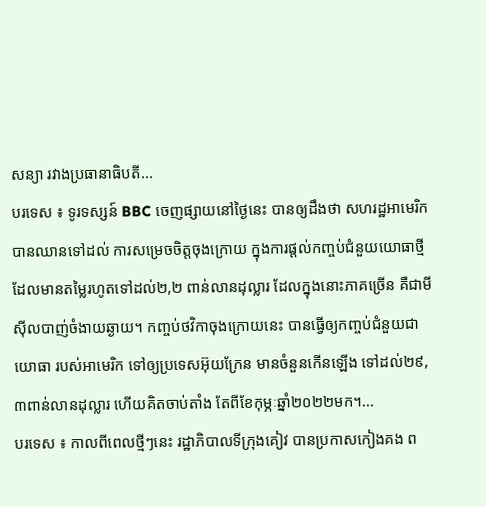សន្យា រវាងប្រធានាធិបតី...
បរទេស ៖ ទូរទស្សន៍ BBC ចេញផ្សាយនៅថ្ងៃនេះ បានឲ្យដឹងថា សហរដ្ឋអាមេរិក បានឈានទៅដល់ ការសម្រេចចិត្តចុងក្រោយ ក្នុងការផ្តល់កញ្ចប់ជំនួយយោធាថ្មី ដែលមានតម្លៃរហូតទៅដល់២,២ ពាន់លានដុល្លារ ដែលក្នុងនោះភាគច្រើន គឺជាមីស៊ីលបាញ់ចំងាយឆ្ងាយ។ កញ្ចប់ថវិកាចុងក្រោយនេះ បានធ្វើឲ្យកញ្ចប់ជំនួយជាយោធា របស់អាមេរិក ទៅឲ្យប្រទេសអ៊ុយក្រែន មានចំនួនកើនឡើង ទៅដល់២៩,៣ពាន់លានដុល្លារ ហើយគិតចាប់តាំង តែពីខែកុម្ភៈឆ្នាំ២០២២មក។...
បរទេស ៖ កាលពីពេលថ្មីៗនេះ រដ្ឋាភិបាលទីក្រុងគៀវ បានប្រកាសកៀងគង ព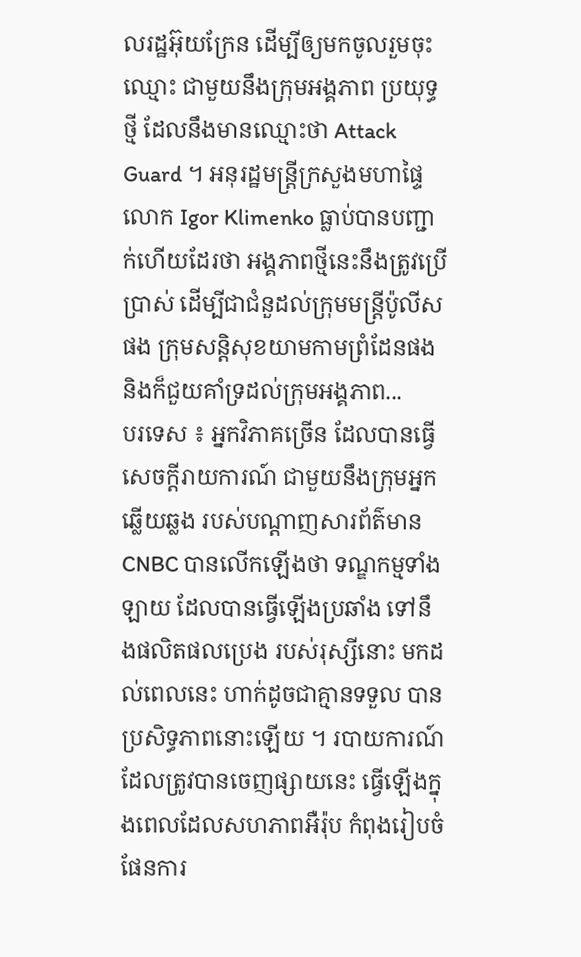លរដ្ឋអ៊ុយក្រែន ដើម្បីឲ្យមកចូលរួមចុះឈ្មោះ ជាមួយនឹងក្រុមអង្គភាព ប្រយុទ្ធថ្មី ដែលនឹងមានឈ្មោះថា Attack Guard ។ អនុរដ្ឋមន្ត្រីក្រសួងមហាផ្ទៃ លោក Igor Klimenko ធ្លាប់បានបញ្ជាក់ហើយដែរថា អង្គភាពថ្មីនេះនឹងត្រូវប្រើប្រាស់ ដើម្បីជាជំនួដល់ក្រុមមន្ត្រីប៉ូលីសផង ក្រុមសន្តិសុខយាមកាមព្រំដែនផង និងក៏ជួយគាំទ្រដល់ក្រុមអង្គភាព...
បរទេស ៖ អ្នកវិភាគច្រើន ដែលបានធ្វើសេចក្តីរាយការណ៍ ជាមួយនឹងក្រុមអ្នកឆ្លើយឆ្លង របស់បណ្តាញសារព័ត៌មាន CNBC បានលើកឡើងថា ទណ្ឌកម្មទាំងឡាយ ដែលបានធ្វើឡើងប្រឆាំង ទៅនឹងផលិតផលប្រេង របស់រុស្សីនោះ មកដល់ពេលនេះ ហាក់ដូចជាគ្មានទទួល បានប្រសិទ្ធភាពនោះឡើយ ។ របាយការណ៍ ដែលត្រូវបានចេញផ្សាយនេះ ធ្វើឡើងក្នុងពេលដែលសហភាពអឺរ៉ុប កំពុងរៀបចំផែនការ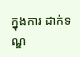ក្នុងការ ដាក់ទណ្ឌ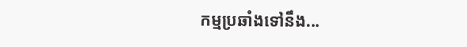កម្មប្រឆាំងទៅនឹង...